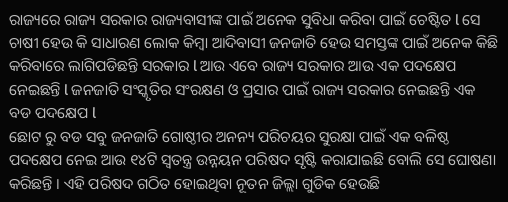ରାଜ୍ୟରେ ରାଜ୍ୟ ସରକାର ରାଜ୍ୟବାସୀଙ୍କ ପାଇଁ ଅନେକ ସୁବିଧା କରିବା ପାଇଁ ଚେଷ୍ଟିତ l ସେ ଚାଷୀ ହେଉ କି ସାଧାରଣ ଲୋକ କିମ୍ବା ଆଦିବାସୀ ଜନଜାତି ହେଉ ସମସ୍ତଙ୍କ ପାଇଁ ଅନେକ କିଛି କରିବାରେ ଲାଗିପଡିଛନ୍ତି ସରକାର l ଆଉ ଏବେ ରାଜ୍ୟ ସରକାର ଆଉ ଏକ ପଦକ୍ଷେପ ନେଇଛନ୍ତି l ଜନଜାତି ସଂସ୍କୃତିର ସଂରକ୍ଷଣ ଓ ପ୍ରସାର ପାଇଁ ରାଜ୍ୟ ସରକାର ନେଇଛନ୍ତି ଏକ ବଡ ପଦକ୍ଷେପ l
ଛୋଟ ରୁ ବଡ ସବୁ ଜନଜାତି ଗୋଷ୍ଠୀର ଅନନ୍ୟ ପରିଚୟର ସୁରକ୍ଷା ପାଇଁ ଏକ ବଳିଷ୍ଠ ପଦକ୍ଷେପ ନେଇ ଆଉ ୧୪ଟି ସ୍ବତନ୍ତ୍ର ଉନ୍ନୟନ ପରିଷଦ ସୃଷ୍ଟି କରାଯାଇଛି ବୋଲି ସେ ଘୋଷଣା କରିଛନ୍ତି । ଏହି ପରିଷଦ ଗଠିତ ହୋଇଥିବା ନୂତନ ଜିଲ୍ଲା ଗୁଡିକ ହେଉଛି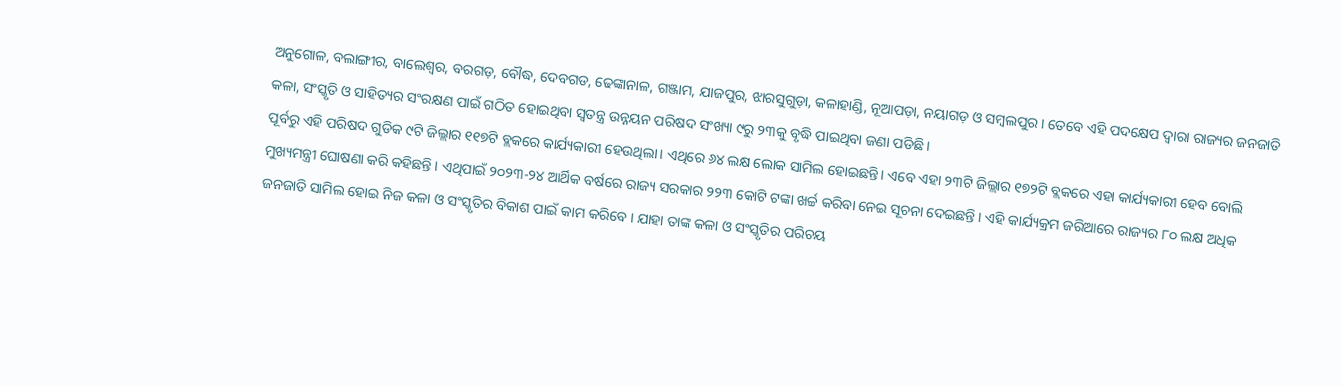ଅନୁଗୋଳ, ବଲାଙ୍ଗୀର, ବାଲେଶ୍ଵର, ବରଗଡ଼, ବୌଦ୍ଧ, ଦେବଗଡ, ଢେଙ୍କାନାଳ, ଗଞ୍ଜାମ, ଯାଜପୁର, ଝାରସୁଗୁଡ଼ା, କଳାହାଣ୍ଡି, ନୂଆପଡ଼ା, ନୟାଗଡ଼ ଓ ସମ୍ବଲପୁର । ତେବେ ଏହି ପଦକ୍ଷେପ ଦ୍ୱାରା ରାଜ୍ୟର ଜନଜାତି କଳା, ସଂସ୍କୃତି ଓ ସାହିତ୍ୟର ସଂରକ୍ଷଣ ପାଇଁ ଗଠିତ ହୋଇଥିବା ସ୍ବତନ୍ତ୍ର ଉନ୍ନୟନ ପରିଷଦ ସଂଖ୍ୟା ୯ରୁ ୨୩କୁ ବୃଦ୍ଧି ପାଇଥିବା ଜଣା ପଡିଛି ।
ପୂର୍ବରୁ ଏହି ପରିଷଦ ଗୁଡିକ ୯ଟି ଜିଲ୍ଲାର ୧୧୭ଟି ବ୍ଲକରେ କାର୍ଯ୍ୟକାରୀ ହେଉଥିଲା। ଏଥିରେ ୬୪ ଲକ୍ଷ ଲୋକ ସାମିଲ ହୋଇଛନ୍ତି। ଏବେ ଏହା ୨୩ଟି ଜିଲ୍ଲାର ୧୭୨ଟି ବ୍ଲକରେ ଏହା କାର୍ଯ୍ୟକାରୀ ହେବ ବୋଲି ମୁଖ୍ୟମନ୍ତ୍ରୀ ଘୋଷଣା କରି କହିଛନ୍ତି । ଏଥିପାଇଁ ୨୦୨୩-୨୪ ଆର୍ଥିକ ବର୍ଷରେ ରାଜ୍ୟ ସରକାର ୨୨୩ କୋଟି ଟଙ୍କା ଖର୍ଚ୍ଚ କରିବା ନେଇ ସୂଚନା ଦେଇଛନ୍ତି । ଏହି କାର୍ଯ୍ୟକ୍ରମ ଜରିଆରେ ରାଜ୍ୟର ୮୦ ଲକ୍ଷ ଅଧିକ ଜନଜାତି ସାମିଲ ହୋଇ ନିଜ କଳା ଓ ସଂସ୍କୃତିର ବିକାଶ ପାଇଁ କାମ କରିବେ । ଯାହା ତାଙ୍କ କଳା ଓ ସଂସ୍କୃତିର ପରିଚୟ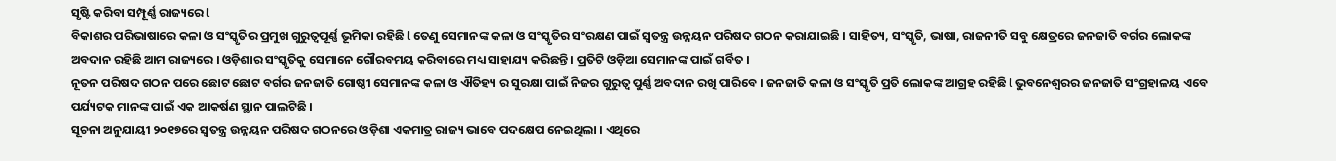ସୃଷ୍ଟି କରିବା ସମ୍ପୂର୍ଣ୍ଣ ରାଜ୍ୟରେ l
ବିକାଶର ପରିଭାଷାରେ କଳା ଓ ସଂସ୍କୃତିର ପ୍ରମୁଖ ଗୁରୁତ୍ୱପୂର୍ଣ୍ଣ ଭୂମିକା ରହିଛି l ତେଣୁ ସେମାନଙ୍କ କଳା ଓ ସଂସ୍କୃତିର ସଂରକ୍ଷଣ ପାଇଁ ସ୍ବତନ୍ତ୍ର ଉନ୍ନୟନ ପରିଷଦ ଗଠନ କରାଯାଇଛି । ସାହିତ୍ୟ, ସଂସ୍କୃତି, ଭାଷା, ରାଜନୀତି ସବୁ କ୍ଷେତ୍ରରେ ଜନଜାତି ବର୍ଗର ଲୋକଙ୍କ ଅବଦାନ ରହିଛି ଆମ ରାଜ୍ୟରେ । ଓଡ଼ିଶାର ସଂସ୍କୃତିକୁ ସେମାନେ ଗୌରବମୟ କରିବାରେ ମଧ୍ୟ ସାହାଯ୍ୟ କରିଛନ୍ତି । ପ୍ରତିଟି ଓଡ଼ିଆ ସେମାନଙ୍କ ପାଇଁ ଗର୍ବିତ ।
ନୂତନ ପରିଷଦ ଗଠନ ପରେ ଛୋଟ ଛୋଟ ବର୍ଗର ଜନଜାତି ଗୋଷ୍ଠୀ ସେମାନଙ୍କ କଳା ଓ ଐତିହ୍ୟ ର ସୁରକ୍ଷା ପାଇଁ ନିଜର ଗୁରୁତ୍ଵ ପୁର୍ଣ୍ଣ ଅବଦାନ ରଖି ପାରିବେ । ଜନଜାତି କଳା ଓ ସଂସ୍କୃତି ପ୍ରତି ଲୋକଙ୍କ ଆଗ୍ରହ ରହିଛି l ଭୁବନେଶ୍ଵରର ଜନଜାତି ସଂଗ୍ରହାଳୟ ଏବେ ପର୍ଯ୍ୟଟକ ମାନଙ୍କ ପାଇଁ ଏକ ଆକର୍ଷଣ ସ୍ଥାନ ପାଲଟିଛି ।
ସୂଚନା ଅନୁଯାୟୀ ୨୦୧୭ରେ ସ୍ବତନ୍ତ୍ର ଉନ୍ନୟନ ପରିଷଦ ଗଠନରେ ଓଡ଼ିଶା ଏକମାତ୍ର ରାଜ୍ୟ ଭାବେ ପଦକ୍ଷେପ ନେଇଥିଲା । ଏଥିରେ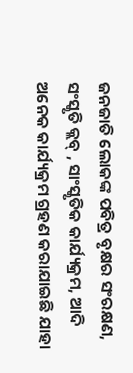ଜନଜାତି ଲୋକଙ୍କ ପବିତ୍ର ବୃକ୍ଷର ସଂରକ୍ଷଣ, ସଂସ୍କୃତି କ୍ଲବ୍ , ସାଂସ୍କୃତିକ କାର୍ଯ୍ୟକ୍ରମ, ଆଦି ଅନେକ କାର୍ଯ୍ୟକ୍ରମ ଗ୍ରହଣ କରାଯାଇଛି ଯାହା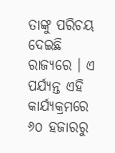ତାଙ୍କୁ ପରିଚୟ ଦେଇଛି ରାଜ୍ୟରେ । ଏ ପର୍ଯ୍ୟନ୍ତ ଏହି କାର୍ଯ୍ୟକ୍ରମରେ ୬୦ ହଜାରରୁ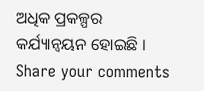ଅଧିକ ପ୍ରକଳ୍ପର କର୍ଯ୍ୟାନ୍ୱୟନ ହୋଇଛି ।
Share your comments